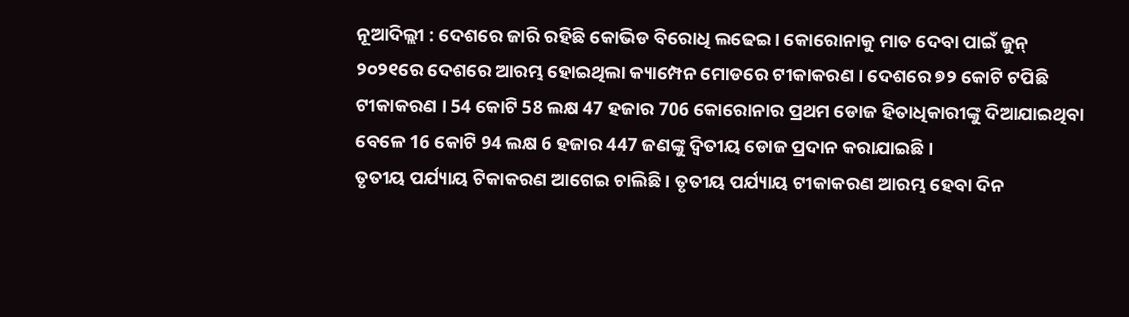ନୂଆଦିଲ୍ଲୀ : ଦେଶରେ ଜାରି ରହିଛି କୋଭିଡ ବିରୋଧି ଲଢେଇ । କୋରୋନାକୁ ମାତ ଦେବା ପାଇଁ ଜୁନ୍ ୨୦୨୧ରେ ଦେଶରେ ଆରମ୍ଭ ହୋଇଥିଲା କ୍ୟାମ୍ପେନ ମୋଡରେ ଟୀକାକରଣ । ଦେଶରେ ୭୨ କୋଟି ଟପିଛି ଟୀକାକରଣ । 54 କୋଟି 58 ଲକ୍ଷ 47 ହଜାର 706 କୋରୋନାର ପ୍ରଥମ ଡୋଜ ହିତାଧିକାରୀଙ୍କୁ ଦିଆଯାଇଥିବା ବେଳେ 16 କୋଟି 94 ଲକ୍ଷ 6 ହଜାର 447 ଜଣଙ୍କୁ ଦ୍ବିତୀୟ ଡୋଜ ପ୍ରଦାନ କରାଯାଇଛି ।
ତୃତୀୟ ପର୍ଯ୍ୟାୟ ଟିକାକରଣ ଆଗେଇ ଚାଲିଛି । ତୃତୀୟ ପର୍ଯ୍ୟାୟ ଟୀକାକରଣ ଆରମ୍ଭ ହେବା ଦିନ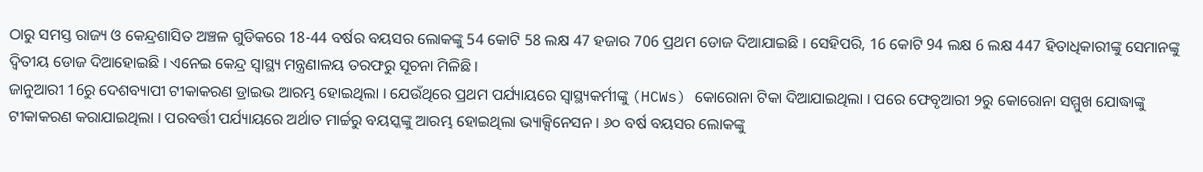ଠାରୁ ସମସ୍ତ ରାଜ୍ୟ ଓ କେନ୍ଦ୍ରଶାସିତ ଅଞ୍ଚଳ ଗୁଡିକରେ 18-44 ବର୍ଷର ବୟସର ଲୋକଙ୍କୁ 54 କୋଟି 58 ଲକ୍ଷ 47 ହଜାର 706 ପ୍ରଥମ ଡୋଜ ଦିଆଯାଇଛି । ସେହିପରି, 16 କୋଟି 94 ଲକ୍ଷ 6 ଲକ୍ଷ 447 ହିତାଧିକାରୀଙ୍କୁ ସେମାନଙ୍କୁ ଦ୍ବିତୀୟ ଡୋଜ ଦିଆହୋଇଛି । ଏନେଇ କେନ୍ଦ୍ର ସ୍ବାସ୍ଥ୍ୟ ମନ୍ତ୍ରଣାଳୟ ତରଫରୁ ସୂଚନା ମିଳିଛି ।
ଜାନୁଆରୀ 16ରୁ ଦେଶବ୍ୟାପୀ ଟୀକାକରଣ ଡ୍ରାଇଭ ଆରମ୍ଭ ହୋଇଥିଲା । ଯେଉଁଥିରେ ପ୍ରଥମ ପର୍ଯ୍ୟାୟରେ ସ୍ୱାସ୍ଥ୍ୟକର୍ମୀଙ୍କୁ (HCWs) କୋରୋନା ଟିକା ଦିଆଯାଇଥିଲା । ପରେ ଫେବୃଆରୀ ୨ରୁ କୋରୋନା ସମ୍ମୁଖ ଯୋଦ୍ଧାଙ୍କୁ ଟୀକାକରଣ କରାଯାଇଥିଲା । ପରବର୍ତ୍ତୀ ପର୍ଯ୍ୟାୟରେ ଅର୍ଥାତ ମାର୍ଚ୍ଚରୁ ବୟସ୍କଙ୍କୁ ଆରମ୍ଭ ହୋଇଥିଲା ଭ୍ୟାକ୍ସିନେସନ । ୬୦ ବର୍ଷ ବୟସର ଲୋକଙ୍କୁ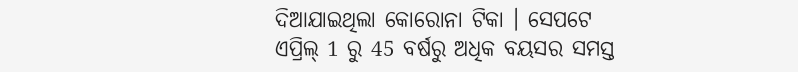ଦିଆଯାଇଥିଲା କୋରୋନା ଟିକା । ସେପଟେ ଏପ୍ରିଲ୍ 1 ରୁ 45 ବର୍ଷରୁ ଅଧିକ ବୟସର ସମସ୍ତ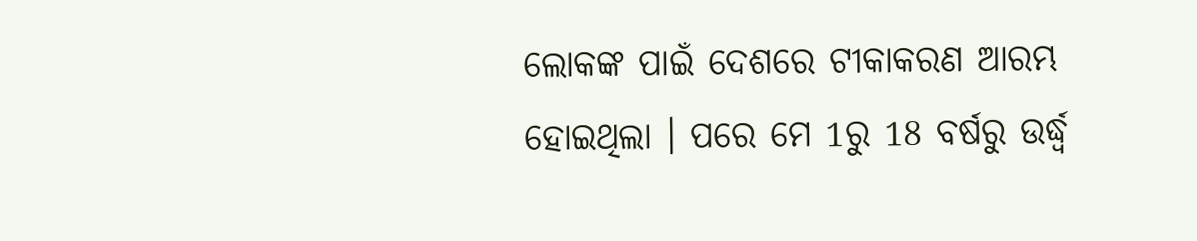ଲୋକଙ୍କ ପାଇଁ ଦେଶରେ ଟୀକାକରଣ ଆରମ୍ଭ ହୋଇଥିଲା । ପରେ ମେ 1ରୁ 18 ବର୍ଷରୁ ଉର୍ଦ୍ଧ୍ବ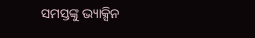ସମସ୍ତଙ୍କୁ ଭ୍ୟାକ୍ସିନ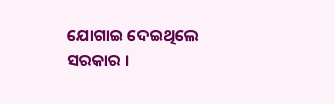ଯୋଗାଇ ଦେଇଥିଲେ ସରକାର ।